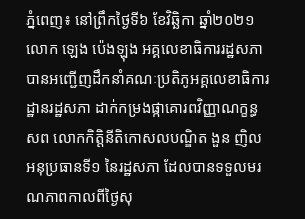ភ្នំពេញ៖ នៅព្រឹកថ្ងៃទី៦ ខែវិឆ្ឆិកា ឆ្នាំ២០២១ លោក ឡេង ប៉េងឡុង អគ្គលេខាធិការរដ្ឋសភា បានអញ្ជើញដឹកនាំគណៈប្រតិភូអគ្គលេខាធិការដ្ឋានរដ្ឋសភា ដាក់កម្រងផ្កាគោរពវិញ្ញាណក្ខន្ធសព លោកកិត្តិនីតិកោសលបណ្ឌិត ងួន ញិល អនុប្រធានទី១ នៃរដ្ឋសភា ដែលបានទទួលមរណភាពកាលពីថ្ងៃសុ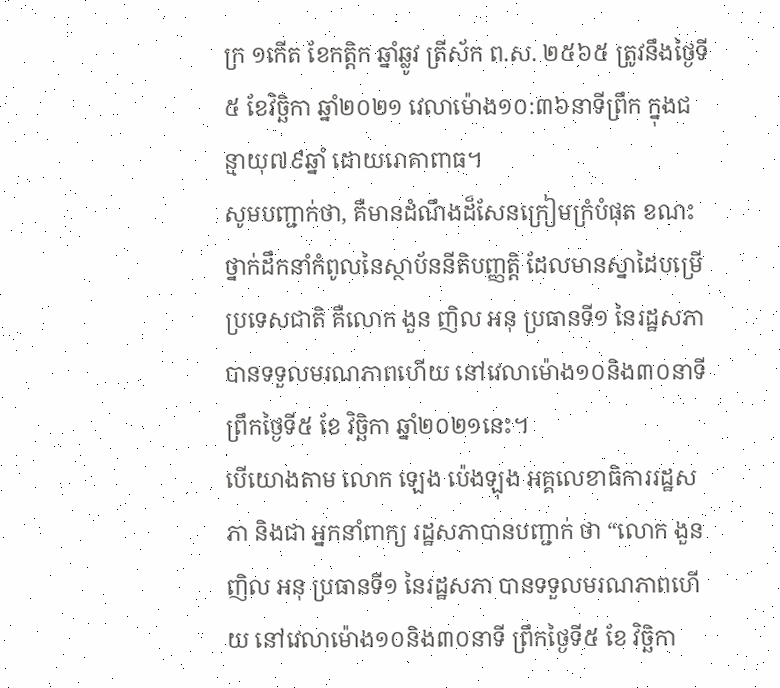ក្រ ១កើត ខែកត្តិក ឆ្នាំឆ្លូវ ត្រីស័ក ព.ស. ២៥៦៥ ត្រូវនឹងថ្ងៃទី៥ ខែវិច្ឆិកា ឆ្នាំ២០២១ វេលាម៉ោង១០:៣៦នាទីព្រឹក ក្នុងជន្មាយុ៧៩ឆ្នាំ ដោយរោគាពាធ។
សូមបញ្ជាក់ថា, គឺមានដំណឹងដ៏សែនក្រៀមក្រំបំផុត ខណះថ្នាក់ដឹកនាំកំពូលនៃស្ថាប័ននីតិបញ្ញត្តិ ដែលមានស្នាដៃបម្រើប្រទេសជាតិ គឺលោក ងួន ញិល អនុ ប្រធានទី១ នៃរដ្ឋសភា បានទទួលមរណភាពហើយ នៅវេលាម៉ោង១០និង៣០នាទី ព្រឹកថ្ងៃទី៥ ខែ វិច្ឆិកា ឆ្នាំ២០២១នេះ។
បើយោងតាម លោក ឡេង ប៉េងឡុង អគ្គលេខាធិការរដ្ឋសភា និងជា អ្នកនាំពាក្យ រដ្ឋសភាបានបញ្ជាក់ ថា “លោក ងួន ញិល អនុ ប្រធានទី១ នៃរដ្ឋសភា បានទទួលមរណភាពហើយ នៅវេលាម៉ោង១០និង៣០នាទី ព្រឹកថ្ងៃទី៥ ខែ វិច្ឆិកា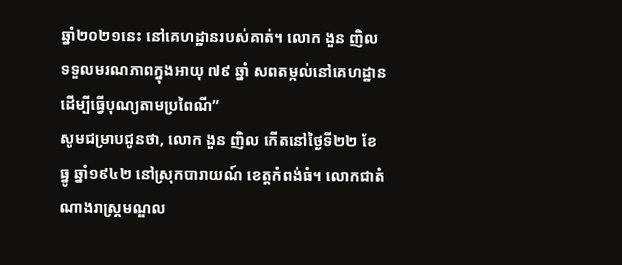ឆ្នាំ២០២១នេះ នៅគេហដ្ឋានរបស់គាត់។ លោក ងួន ញិល ទទួលមរណភាពក្នុងអាយុ ៧៩ ឆ្នាំ សពតម្កល់នៅគេហដ្ឋានដើម្បីធ្វើបុណ្យតាមប្រពៃណី”
សូមជម្រាបជូនថា, លោក ងួន ញិល កើតនៅថ្ងៃទី២២ ខែធ្នូ ឆ្នាំ១៩៤២ នៅស្រុកបារាយណ៍ ខេត្តកំពង់ធំ។ លោកជាតំណាងរាស្ត្រមណ្ឌល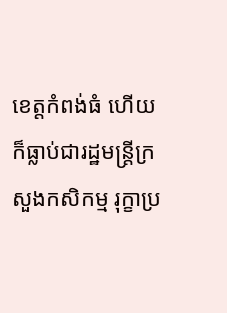ខេត្តកំពង់ធំ ហើយក៏ធ្លាប់ជារដ្ឋមន្រ្តីក្រសួងកសិកម្ម រុក្ខាប្រ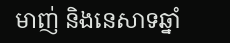មាញ់ និងនេសាទឆ្នាំ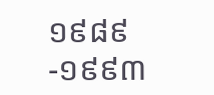១៩៨៩ -១៩៩៣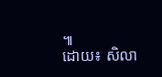៕
ដោយ៖ សិលា